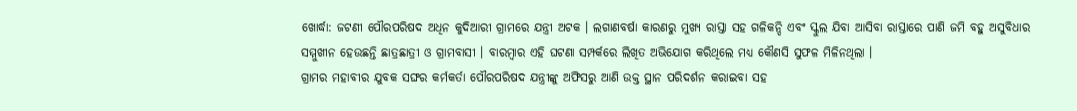ଖୋର୍ଦ୍ଧା: ଜଟଣୀ ପୌରପରିଷଦ ଅଧିନ କୁଦିଆରୀ ଗ୍ରାମରେ ଯନ୍ତ୍ରୀ ଅଟକ । ଲଗାଣବର୍ଷା କାରଣରୁ ମୁଖ୍ୟ ରାସ୍ତା ସହ ଗଳିକନ୍ଦି ଏବଂ ସ୍କୁଲ ଯିବା ଆସିବା ରାସ୍ତାରେ ପାଣି ଜମି ବହୁ ଅସୁବିଧାର ସମ୍ମୁଖୀନ ହେଉଛନ୍ତି ଛାତ୍ରଛାତ୍ରୀ ଓ ଗ୍ରାମବାସୀ । ବାରମ୍ବାର ଏହି ଘଟଣା ସମ୍ପର୍କରେ ଲିଖିତ ଅଭିଯୋଗ କରିଥିଲେ ମଧ୍ୟ କୌଣସି ସୁଫଳ ମିଳିନଥିଲା ।
ଗ୍ରାମର ମହାବୀର ଯୁବକ ସଙ୍ଘର କର୍ମକର୍ତା ପୌରପରିଷଦ ଯନ୍ତ୍ରୀଙ୍କୁ ଅଫିସରୁ ଆଣି ଉକ୍ତ ସ୍ଥାନ ପରିଦର୍ଶନ କରାଇବା ସହ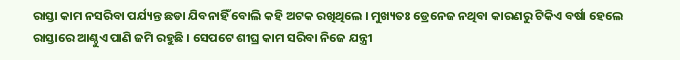ରାସ୍ତା କାମ ନସରିବା ପର୍ଯ୍ୟନ୍ତ ଛଡା ଯିବନାହିଁ ବୋଲି କହି ଅଟକ ରଖିଥିଲେ । ମୁଖ୍ୟତଃ ଡ୍ରେନେଜ ନଥିବା କାରଣରୁ ଟିକିଏ ବର୍ଷା ହେଲେ ରାସ୍ତାରେ ଆଣ୍ଠୁଏ ପାଣି ଜମି ରହୁଛି । ସେପଟେ ଶୀଘ୍ର କାମ ସରିବା ନିଜେ ଯନ୍ତ୍ରୀ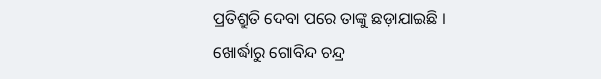ପ୍ରତିଶ୍ରୁତି ଦେବା ପରେ ତାଙ୍କୁ ଛଡ଼ାଯାଇଛି ।
ଖୋର୍ଦ୍ଧାରୁ ଗୋବିନ୍ଦ ଚନ୍ଦ୍ର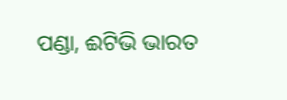ପଣ୍ଡା, ଈଟିଭି ଭାରତ